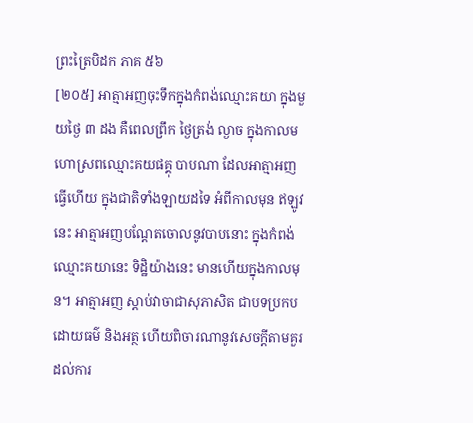ព្រះត្រៃបិដក ភាគ ៥៦
[២០៥] អាត្មាអញចុះទឹកក្នុងកំពង់ឈ្មោះគយា ក្នុងមួយថ្ងៃ ៣ ដង គឺពេលព្រឹក ថ្ងៃត្រង់ ល្ងាច ក្នុងកាលមហោស្រពឈ្មោះគយផគ្គុ បាបណា ដែលអាត្មាអញធ្វើហើយ ក្នុងជាតិទាំងឡាយដទៃ អំពីកាលមុន ឥឡូវនេះ អាត្មាអញបណ្ដែតចោលនូវបាបនោះ ក្នុងកំពង់ឈ្មោះគយានេះ ទិដ្ឋិយ៉ាងនេះ មានហើយក្នុងកាលមុន។ អាត្មាអញ ស្ដាប់វាចាជាសុភាសិត ជាបទប្រកបដោយធម៌ និងអត្ថ ហើយពិចារណានូវសេចក្ដីតាមគួរដល់ការ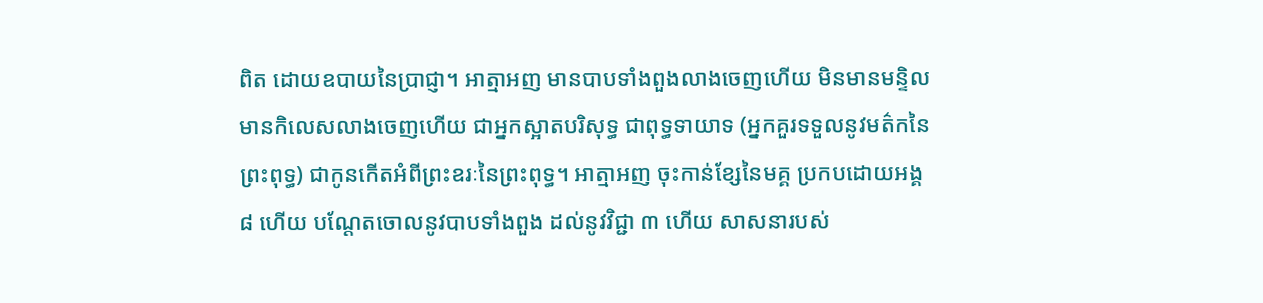ពិត ដោយឧបាយនៃប្រាជ្ញា។ អាត្មាអញ មានបាបទាំងពួងលាងចេញហើយ មិនមានមន្ទិល មានកិលេសលាងចេញហើយ ជាអ្នកស្អាតបរិសុទ្ធ ជាពុទ្ធទាយាទ (អ្នកគួរទទួលនូវមត៌កនៃព្រះពុទ្ធ) ជាកូនកើតអំពីព្រះឧរៈនៃព្រះពុទ្ធ។ អាត្មាអញ ចុះកាន់ខ្សែនៃមគ្គ ប្រកបដោយអង្គ ៨ ហើយ បណ្ដែតចោលនូវបាបទាំងពួង ដល់នូវវិជ្ជា ៣ ហើយ សាសនារបស់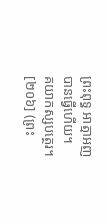ព្រះពុទ្ធ អាត្មាអញ បានធ្វើហើយ។
គយាកស្សបត្ថេរ។
[២០៦] (ព្រះ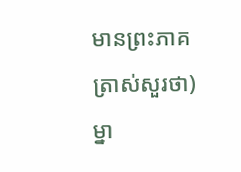មានព្រះភាគ ត្រាស់សួរថា) ម្នា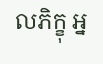លភិក្ខុ អ្ន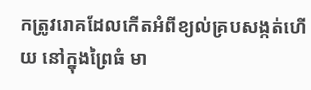កត្រូវរោគដែលកើតអំពីខ្យល់គ្របសង្កត់ហើយ នៅក្នុងព្រៃធំ មា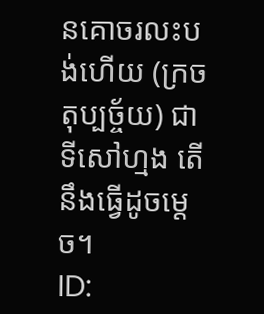នគោចរលះបង់ហើយ (ក្រចតុប្បច្ច័យ) ជាទីសៅហ្មង តើនឹងធ្វើដូចម្ដេច។
ID: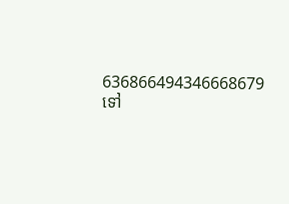636866494346668679
ទៅ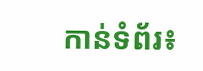កាន់ទំព័រ៖